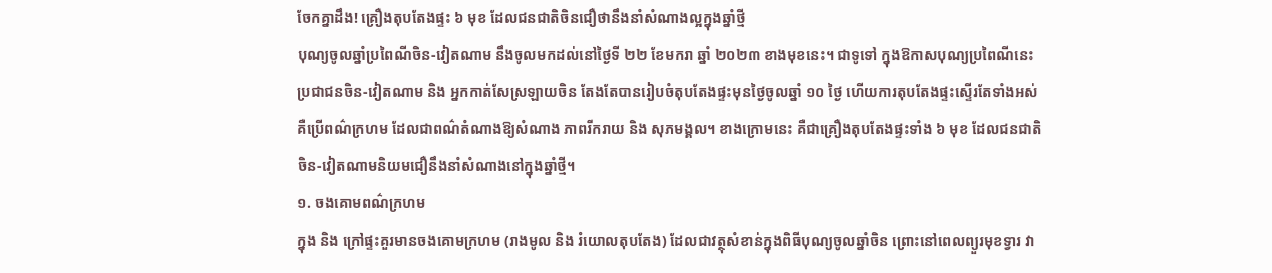ចែកគ្នាដឹង! គ្រឿងតុបតែងផ្ទះ ៦ មុខ ដែលជនជាតិចិនជឿថានឹងនាំសំណាងល្អក្នុងឆ្នាំថ្មី
បុណ្យចូលឆ្នាំប្រពៃណីចិន-វៀតណាម នឹងចូលមកដល់នៅថ្ងៃទី ២២ ខែមករា ឆ្នាំ ២០២៣ ខាងមុខនេះ។ ជាទូទៅ ក្នុងឱកាសបុណ្យប្រពៃណីនេះ ប្រជាជនចិន-វៀតណាម និង អ្នកកាត់សែស្រឡាយចិន តែងតែបានរៀបចំតុបតែងផ្ទះមុនថ្ងៃចូលឆ្នាំ ១០ ថ្ងៃ ហើយការតុបតែងផ្ទះស្ទើរតែទាំងអស់គឺប្រើពណ៌ក្រហម ដែលជាពណ៌តំណាងឱ្យសំណាង ភាពរីករាយ និង សុភមង្គល។ ខាងក្រោមនេះ គឺជាគ្រឿងតុបតែងផ្ទះទាំង ៦ មុខ ដែលជនជាតិចិន-វៀតណាមនិយមជឿនឹងនាំសំណាងនៅក្នុងឆ្នាំថ្មី។
១. ចងគោមពណ៌ក្រហម
ក្នុង និង ក្រៅផ្ទះគួរមានចងគោមក្រហម (រាងមូល និង រំយោលតុបតែង) ដែលជាវត្ថុសំខាន់ក្នុងពិធីបុណ្យចូលឆ្នាំចិន ព្រោះនៅពេលព្យួរមុខទ្វារ វា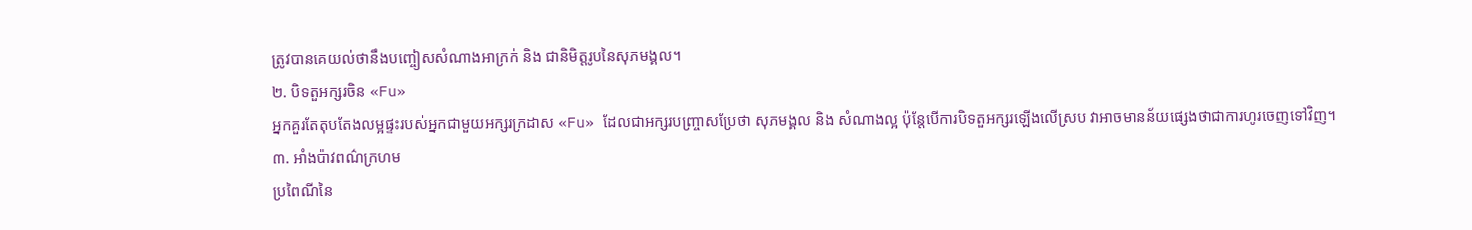ត្រូវបានគេយល់ថានឹងបញ្ចៀសសំណាងអាក្រក់ និង ជានិមិត្តរូបនៃសុភមង្គល។
២. បិទតួអក្សរចិន «Fu»
អ្នកគួរតែតុបតែងលម្អផ្ទះរបស់អ្នកជាមួយអក្សរក្រដាស «Fu» ដែលជាអក្សរបញ្រ្ចាសប្រែថា សុភមង្គល និង សំណាងល្អ ប៉ុន្តែបើការបិទតួអក្សរឡើងលើស្រប វាអាចមានន័យផ្សេងថាជាការហូរចេញទៅវិញ។
៣. អាំងប៉ាវពណ៌ក្រហម
ប្រពៃណីនៃ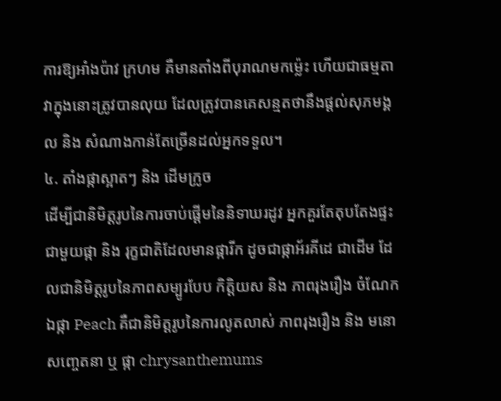ការឱ្យអាំងប៉ាវ ក្រហម គឺមានតាំងពីបុរាណមកម្ល៉េះ ហើយជាធម្មតាវាក្នុងនោះត្រូវបានលុយ ដែលត្រូវបានគេសន្មតថានឹងផ្តល់សុភមង្គល និង សំណាងកាន់តែច្រើនដល់អ្នកទទួល។
៤. តាំងផ្កាស្អាតៗ និង ដើមក្រូច
ដើម្បីជានិមិត្តរូបនៃការចាប់ផ្តើមនៃនិទាឃរដូវ អ្នកគួរតែតុបតែងផ្ទះជាមួយផ្កា និង រុក្ខជាតិដែលមានផ្ការីក ដូចជាផ្កាអ័រគីដេ ជាដើម ដែលជានិមិត្តរូបនៃភាពសម្បូរបែប កិត្តិយស និង ភាពរុងរឿង ចំណែកឯផ្កា Peach គឺជានិមិត្តរូបនៃការលូតលាស់ ភាពរុងរឿង និង មនោសញ្ចេតនា ឬ ផ្កា chrysanthemums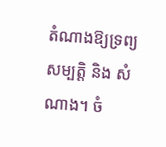តំណាងឱ្យទ្រព្យសម្បត្តិ និង សំណាង។ ចំ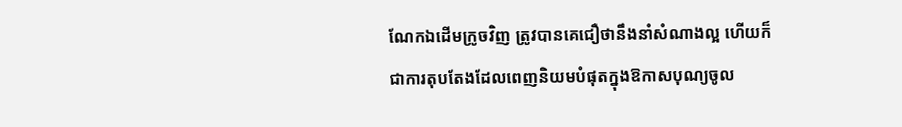ណែកឯដើមក្រូចវិញ ត្រូវបានគេជឿថានឹងនាំសំណាងល្អ ហើយក៏ជាការតុបតែងដែលពេញនិយមបំផុតក្នុងឱកាសបុណ្យចូល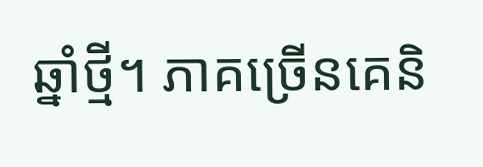ឆ្នាំថ្មី។ ភាគច្រើនគេនិ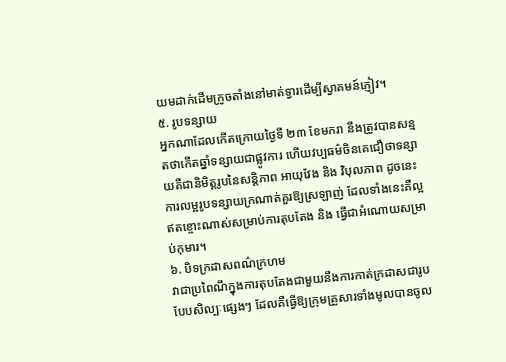យមដាក់ដើមក្រូចតាំងនៅមាត់ទ្វារដើម្បីស្វាគមន៍ភ្ញៀវ។
៥. រូបទន្សាយ
អ្នកណាដែលកើតក្រោយថ្ងៃទី ២៣ ខែមករា នឹងត្រូវបានសន្មតថាកើតឆ្នាំទន្សាយជាផ្លូវការ ហើយវប្បធម៌ចិនគេជឿថាទន្សាយគឺជានិមិត្តរូបនៃសន្តិភាព អាយុវែង និង វិបុលភាព ដូចនេះការលម្អរូបទន្សាយក្រណាត់គួរឱ្យស្រឡាញ់ ដែលទាំងនេះគឺល្អឥតខ្ចោះណាស់សម្រាប់ការតុបតែង និង ធ្វើជាអំណោយសម្រាប់កុមារ។
៦. បិទក្រដាសពណ៌ក្រហម
វាជាប្រពៃណីក្នុងការតុបតែងជាមួយនឹងការកាត់ក្រដាសជារូបបែបសិល្បៈផ្សេងៗ ដែលគឺធ្វើឱ្យក្រុមគ្រួសារទាំងមូលបានចូល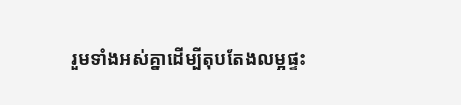រួមទាំងអស់គ្នាដើម្បីតុបតែងលម្អផ្ទះ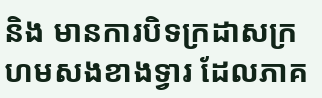និង មានការបិទក្រដាសក្រហមសងខាងទ្វារ ដែលភាគ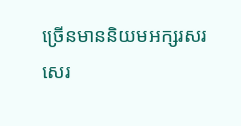ច្រើនមាននិយមអក្សរសរសេរ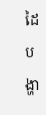ដៃបង្ហា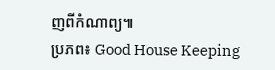ញពីកំណាព្យ៕
ប្រភព៖ Good House Keeping